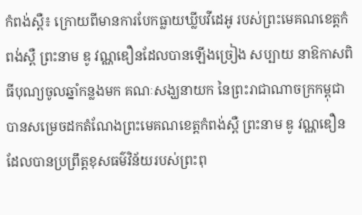កំពង់ស្ពឺ៖ ក្រោយពីមានការបែកធ្លាយឃ្លីបវីដេអូ របស់ព្រះមេគណខេត្តកំពង់ស្ពឺ ព្រះនាម ឌូ វណ្ណឌឿនដែលបានឡើងច្រៀង សប្បាយ នាឱកាសពិធីបុណ្យចូលឆ្នាំកន្លងមក គណៈសង្ឃនាយក នៃព្រះរាជាណាចក្រកម្ពុជា បានសម្រេចដកតំណែងព្រះមេគណខេត្តកំពង់ស្ពឺ ព្រះនាម ឌូ វណ្ណឌឿន ដែលបានប្រព្រឹត្តខុសធម៌វិន័យរបស់ព្រះពុ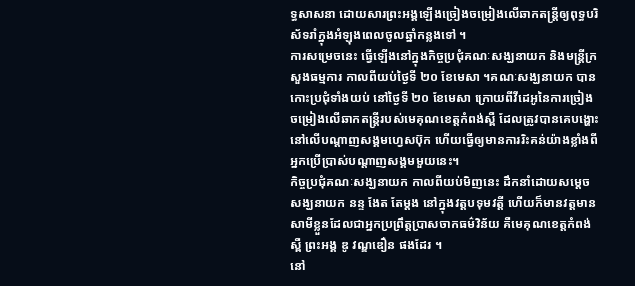ទ្ធសាសនា ដោយសារព្រះអង្គឡើងច្រៀងចម្រៀងលើឆាកតន្ត្រីឲ្យពុទ្ធបរិស័ទរាំក្នុងអំឡុងពេលចូលឆ្នាំកន្លងទៅ ។
ការសម្រេចនេះ ធ្វើឡើងនៅក្នុងកិច្ចប្រជុំគណៈសង្ឃនាយក និងមន្ត្រីក្រសួងធម្មការ កាលពីយប់ថ្ងៃទី ២០ ខែមេសា ។គណៈសង្ឃនាយក បានកោះប្រជុំទាំងយប់ នៅថ្ងៃទី ២០ ខែមេសា ក្រោយពីវីដេអូនៃការច្រៀងចម្រៀងលើឆាកតន្ត្រីរបស់មេគុណខេត្តកំពង់ស្ពឺ ដែលត្រូវបានគេបង្ហោះនៅលើបណ្តាញសង្គមហ្វេសប៊ុក ហើយធ្វើឲ្យមានការរិះគន់យ៉ាងខ្លាំងពីអ្នកប្រើប្រាស់បណ្តាញសង្គមមួយនេះ។
កិច្ចប្រជុំគណៈសង្ឃនាយក កាលពីយប់មិញនេះ ដឹកនាំដោយសម្តេចសង្ឃនាយក នន្ទ ងែត តែម្តង នៅក្នុងវត្តបទុមវត្តី ហើយក៏មានវត្តមានសាមីខ្លួនដែលជាអ្នកប្រព្រឹត្តប្រាសចាកធម៌វិន័យ គឺមេគុណខេត្តកំពង់ស្ពឺ ព្រះអង្គ ឌូ វណ្ឌឌឿន ផងដែរ ។
នៅ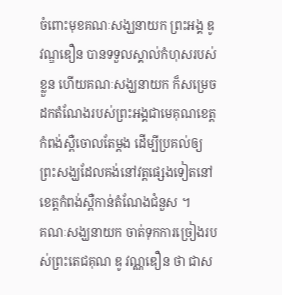ចំពោះមុខគណៈសង្ឃនាយក ព្រះអង្គ ឌូ វណ្ឌឌឿន បានទទួលស្គាល់កំហុសរបស់ខ្លួន ហើយគណៈសង្ឃនាយក ក៏សម្រេចដកតំណែងរបស់ព្រះអង្គជាមេគុណខេត្តកំពង់ស្ពឺចោលតែម្តង ដើម្បីប្រគល់ឲ្យព្រះសង្ឃដែលគង់នៅវត្តផ្សេងទៀតនៅខេត្តកំពង់ស្ពឺកាន់តំណែងជំនួស ។
គណៈសង្ឃនាយក ចាត់ទុកការច្រៀងរបស់ព្រះតេជគុណ ឌូ វណ្ណឌឿន ថា ជាស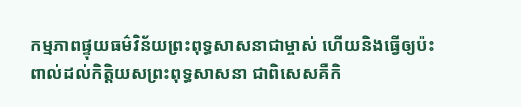កម្មភាពផ្ទុយធម៌វិន័យព្រះពុទ្ធសាសនាជាម្ចាស់ ហើយនិងធ្វើឲ្យប៉ះពាល់ដល់កិត្តិយសព្រះពុទ្ធសាសនា ជាពិសេសគឺកិ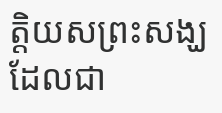ត្តិយសព្រះសង្ឃ ដែលជា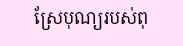ស្រែបុណ្យរបស់ពុ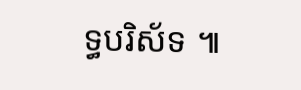ទ្ធបរិស័ទ ៕